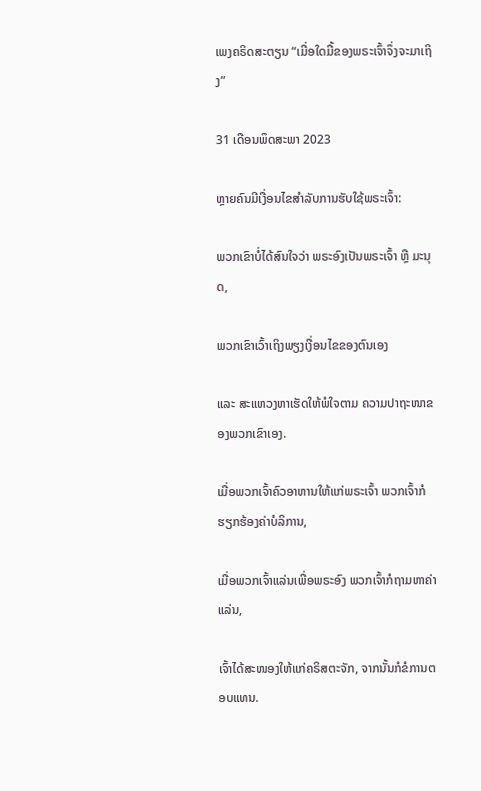ເພງຄຣິດສະຕຽນ “ເມື່ອໃດມື້ຂອງພຣະເຈົ້າຈຶ່ງຈະມາເຖິງ”

31 ເດືອນພຶດສະພາ 2023

ຫຼາຍຄົນມີເງື່ອນໄຂສຳລັບການຮັບໃຊ້ພຣະເຈົ້າ:

ພວກເຂົາບໍ່ໄດ້ສົນໃຈວ່າ ພຣະອົງເປັນພຣະເຈົ້າ ຫຼື ມະນຸດ,

ພວກເຂົາເວົ້າເຖິງພຽງເງື່ອນໄຂຂອງຕົນເອງ

ແລະ ສະແຫວງຫາເຮັດໃຫ້ພໍໃຈຕາມ ຄວາມປາຖະໜາຂອງພວກເຂົາເອງ.

ເມື່ອພວກເຈົ້າຄົວອາຫານໃຫ້ແກ່ພຣະເຈົ້າ ພວກເຈົ້າກໍຮຽກຮ້ອງຄ່າບໍລິການ,

ເມື່ອພວກເຈົ້າແລ່ນເພື່ອພຣະອົງ ພວກເຈົ້າກໍຖາມຫາຄ່າແລ່ນ,

ເຈົ້າໄດ້ສະໜອງໃຫ້ແກ່ຄຣິສຕະຈັກ, ຈາກນັ້ນກໍຂໍການຕອບແທນ.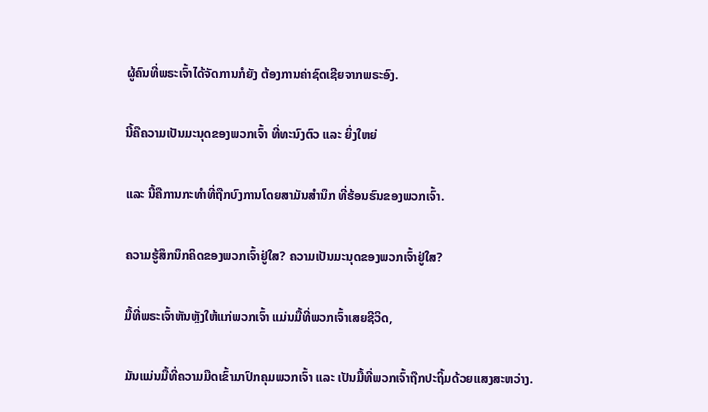ຜູ້ຄົນທີ່ພຣະເຈົ້າໄດ້ຈັດການກໍຍັງ ຕ້ອງການຄ່າຊົດເຊີຍຈາກພຣະອົງ.

ນີ້ຄືຄວາມເປັນມະນຸດຂອງພວກເຈົ້າ ທີ່ທະນົງຕົວ ແລະ ຍິ່ງໃຫຍ່

ແລະ ນີ້ຄືການກະທໍາທີ່ຖືກບົງການໂດຍສາມັນສໍານຶກ ທີ່ຮ້ອນຮົນຂອງພວກເຈົ້າ.

ຄວາມຮູ້ສຶກນຶກຄິດຂອງພວກເຈົ້າຢູ່ໃສ? ຄວາມເປັນມະນຸດຂອງພວກເຈົ້າຢູ່ໃສ?

ມື້ທີ່ພຣະເຈົ້າຫັນຫຼັງໃຫ້ແກ່ພວກເຈົ້າ ແມ່ນມື້ທີ່ພວກເຈົ້າເສຍຊີວິດ,

ມັນແມ່ນມື້ທີ່ຄວາມມືດເຂົ້າມາປົກຄຸມພວກເຈົ້າ ແລະ ເປັນມື້ທີ່ພວກເຈົ້າຖືກປະຖິ້ມດ້ວຍແສງສະຫວ່າງ.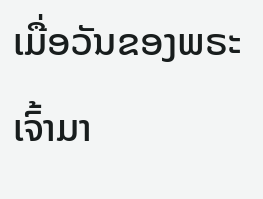ເມື່ອວັນຂອງພຣະເຈົ້າມາ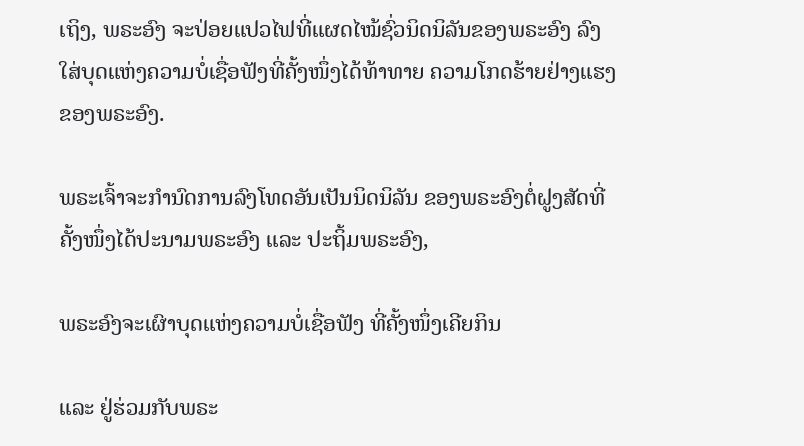ເຖິງ, ພຣະອົງ ຈະປ່ອຍແປວໄຟທີ່ແຜດໄໝ້ຊົ່ວນິດນິລັນຂອງພຣະອົງ ລົງໃສ່ບຸດແຫ່ງຄວາມບໍ່ເຊື່ອຟັງທີ່ຄັ້ງໜຶ່ງໄດ້ທ້າທາຍ ຄວາມໂກດຮ້າຍຢ່າງແຮງຂອງພຣະອົງ.

ພຣະເຈົ້າຈະກໍານົດການລົງໂທດອັນເປັນນິດນິລັນ ຂອງພຣະອົງຕໍ່ຝູງສັດທີ່ຄັ້ງໜຶ່ງໄດ້ປະນາມພຣະອົງ ແລະ ປະຖິ້ມພຣະອົງ,

ພຣະອົງຈະເຜົາບຸດແຫ່ງຄວາມບໍ່ເຊື່ອຟັງ ທີ່ຄັ້ງໜຶ່ງເຄີຍກິນ

ແລະ ຢູ່ຮ່ວມກັບພຣະ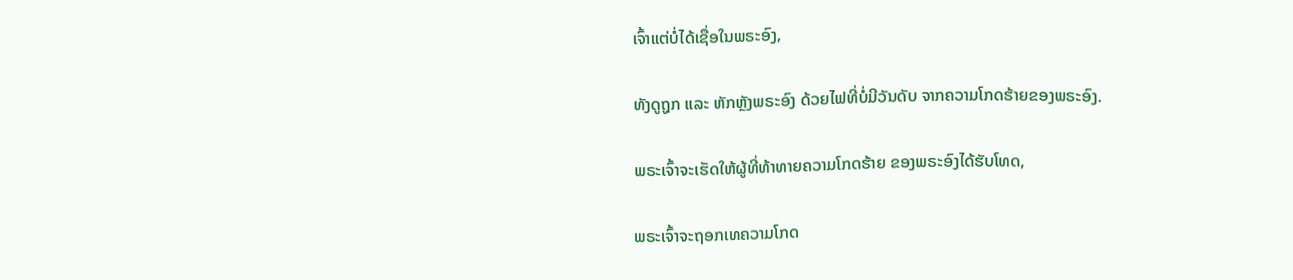ເຈົ້າແຕ່ບໍ່ໄດ້ເຊື່ອໃນພຣະອົງ,

ທັງດູຖູກ ແລະ ຫັກຫຼັງພຣະອົງ ດ້ວຍໄຟທີ່ບໍ່ມີວັນດັບ ຈາກຄວາມໂກດຮ້າຍຂອງພຣະອົງ.

ພຣະເຈົ້າຈະເຮັດໃຫ້ຜູ້ທີ່ທ້າທາຍຄວາມໂກດຮ້າຍ ຂອງພຣະອົງໄດ້ຮັບໂທດ,

ພຣະເຈົ້າຈະຖອກເທຄວາມໂກດ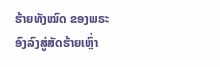ຮ້າຍທັງໝົດ ຂອງພຣະອົງລົງສູ່ສັດຮ້າຍເຫຼົ່າ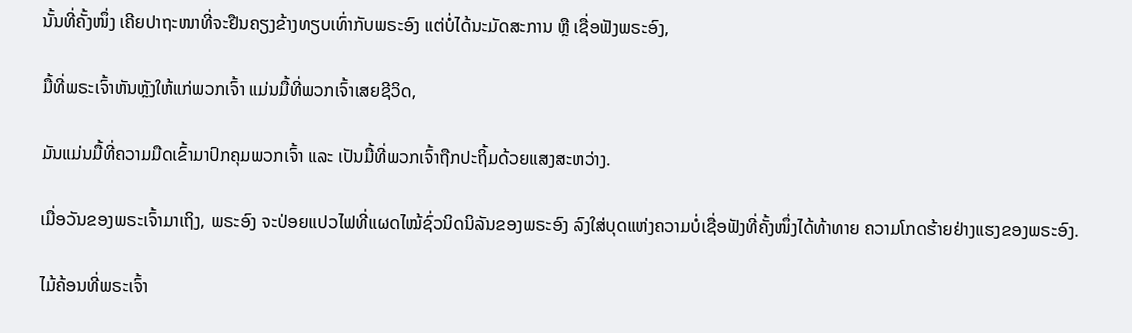ນັ້ນທີ່ຄັ້ງໜຶ່ງ ເຄີຍປາຖະໜາທີ່ຈະຢືນຄຽງຂ້າງທຽບເທົ່າກັບພຣະອົງ ແຕ່ບໍ່ໄດ້ນະມັດສະການ ຫຼື ເຊື່ອຟັງພຣະອົງ,

ມື້ທີ່ພຣະເຈົ້າຫັນຫຼັງໃຫ້ແກ່ພວກເຈົ້າ ແມ່ນມື້ທີ່ພວກເຈົ້າເສຍຊີວິດ,

ມັນແມ່ນມື້ທີ່ຄວາມມືດເຂົ້າມາປົກຄຸມພວກເຈົ້າ ແລະ ເປັນມື້ທີ່ພວກເຈົ້າຖືກປະຖິ້ມດ້ວຍແສງສະຫວ່າງ.

ເມື່ອວັນຂອງພຣະເຈົ້າມາເຖິງ, ພຣະອົງ ຈະປ່ອຍແປວໄຟທີ່ແຜດໄໝ້ຊົ່ວນິດນິລັນຂອງພຣະອົງ ລົງໃສ່ບຸດແຫ່ງຄວາມບໍ່ເຊື່ອຟັງທີ່ຄັ້ງໜຶ່ງໄດ້ທ້າທາຍ ຄວາມໂກດຮ້າຍຢ່າງແຮງຂອງພຣະອົງ.

ໄມ້ຄ້ອນທີ່ພຣະເຈົ້າ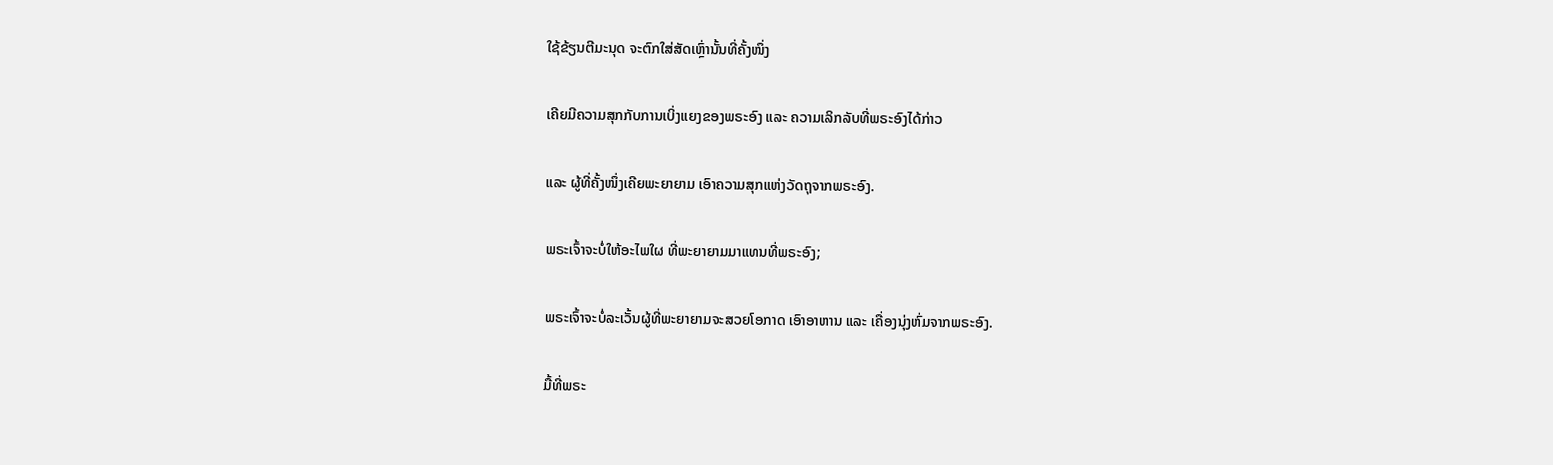ໃຊ້ຂ້ຽນຕີມະນຸດ ຈະຕົກໃສ່ສັດເຫຼົ່ານັ້ນທີ່ຄັ້ງໜຶ່ງ

ເຄີຍມີຄວາມສຸກກັບການເບິ່ງແຍງຂອງພຣະອົງ ແລະ ຄວາມເລິກລັບທີ່ພຣະອົງໄດ້ກ່າວ

ແລະ ຜູ້ທີ່ຄັ້ງໜຶ່ງເຄີຍພະຍາຍາມ ເອົາຄວາມສຸກແຫ່ງວັດຖຸຈາກພຣະອົງ.

ພຣະເຈົ້າຈະບໍ່ໃຫ້ອະໄພໃຜ ທີ່ພະຍາຍາມມາແທນທີ່ພຣະອົງ;

ພຣະເຈົ້າຈະບໍ່ລະເວັ້ນຜູ້ທີ່ພະຍາຍາມຈະສວຍໂອກາດ ເອົາອາຫານ ແລະ ເຄື່ອງນຸ່ງຫົ່ມຈາກພຣະອົງ.

ມື້ທີ່ພຣະ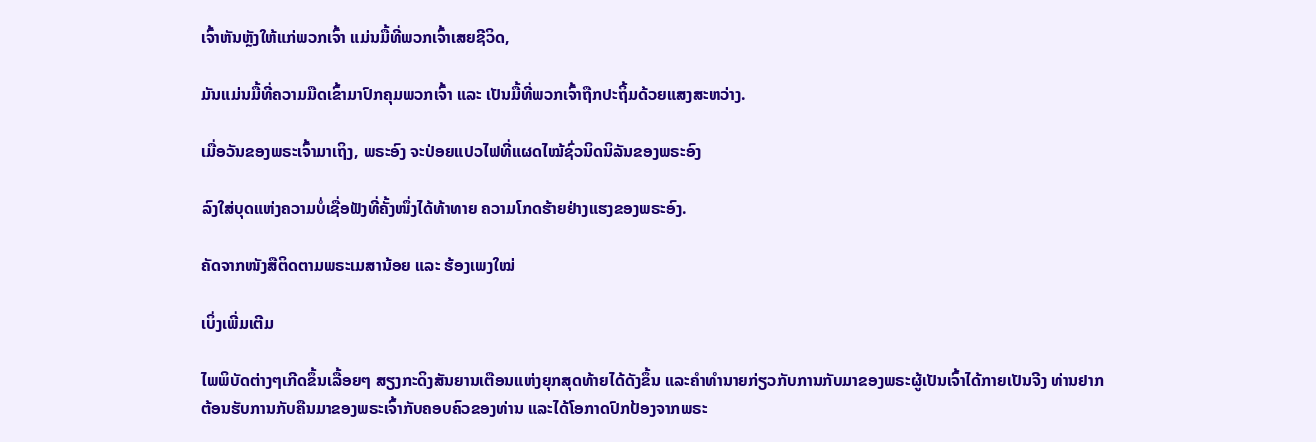ເຈົ້າຫັນຫຼັງໃຫ້ແກ່ພວກເຈົ້າ ແມ່ນມື້ທີ່ພວກເຈົ້າເສຍຊີວິດ,

ມັນແມ່ນມື້ທີ່ຄວາມມືດເຂົ້າມາປົກຄຸມພວກເຈົ້າ ແລະ ເປັນມື້ທີ່ພວກເຈົ້າຖືກປະຖິ້ມດ້ວຍແສງສະຫວ່າງ.

ເມື່ອວັນຂອງພຣະເຈົ້າມາເຖິງ, ພຣະອົງ ຈະປ່ອຍແປວໄຟທີ່ແຜດໄໝ້ຊົ່ວນິດນິລັນຂອງພຣະອົງ

ລົງໃສ່ບຸດແຫ່ງຄວາມບໍ່ເຊື່ອຟັງທີ່ຄັ້ງໜຶ່ງໄດ້ທ້າທາຍ ຄວາມໂກດຮ້າຍຢ່າງແຮງຂອງພຣະອົງ.

ຄັດຈາກໜັງສືຕິດຕາມພຣະເມສານ້ອຍ ແລະ ຮ້ອງເພງໃໝ່

ເບິ່ງເພີ່ມເຕີມ

ໄພພິບັດຕ່າງໆເກີດຂຶ້ນເລື້ອຍໆ ສຽງກະດິງສັນຍານເຕືອນແຫ່ງຍຸກສຸດທ້າຍໄດ້ດັງຂຶ້ນ ແລະຄໍາທໍານາຍກ່ຽວກັບການກັບມາຂອງພຣະຜູ້ເປັນເຈົ້າໄດ້ກາຍເປັນຈີງ ທ່ານຢາກຕ້ອນຮັບການກັບຄືນມາຂອງພຣະເຈົ້າກັບຄອບຄົວຂອງທ່ານ ແລະໄດ້ໂອກາດປົກປ້ອງຈາກພຣະ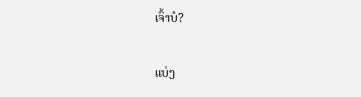ເຈົ້າບໍ?

ແບ່ງ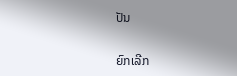ປັນ

ຍົກເລີກ